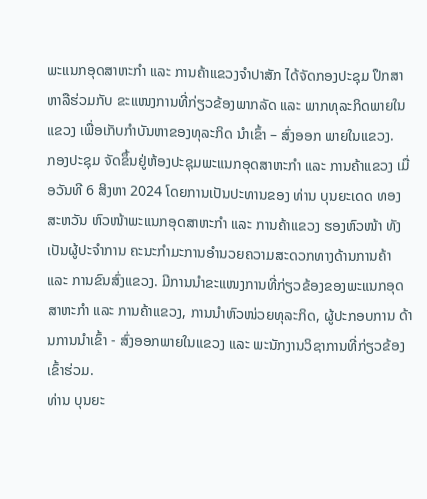ພະແນກອຸດສາຫະກຳ ແລະ ການຄ້າແຂວງຈຳປາສັກ ໄດ້ຈັດກອງປະຊຸມ ປຶກສາຫາລືຮ່ວມກັບ ຂະແໜງການທີ່ກ່ຽວຂ້ອງພາກລັດ ແລະ ພາກທຸລະກິດພາຍໃນແຂວງ ເພື່ອເກັບກຳບັນຫາຂອງທຸລະກິດ ນຳເຂົ້າ – ສົ່ງອອກ ພາຍໃນແຂວງ.
ກອງປະຊຸມ ຈັດຂຶ້ນຢູ່ຫ້ອງປະຊຸມພະແນກອຸດສາຫະກຳ ແລະ ການຄ້າແຂວງ ເມື່ອວັນທີ 6 ສິງຫາ 2024 ໂດຍການເປັນປະທານຂອງ ທ່ານ ບຸນຍະເດດ ທອງສະຫວັນ ຫົວໜ້າພະແນກອຸດສາຫະກໍາ ແລະ ການຄ້າແຂວງ ຮອງຫົວໜ້າ ທັງເປັນຜູ້ປະຈຳການ ຄະນະກຳມະການອຳນວຍຄວາມສະດວກທາງດ້ານການຄ້າ ແລະ ການຂົນສົ່ງແຂວງ. ມີການນໍາຂະແໜງການທີ່ກ່ຽວຂ້ອງຂອງພະແນກອຸດສາຫະກໍາ ແລະ ການຄ້າແຂວງ, ການນໍາຫົວໜ່ວຍທຸລະກິດ, ຜູ້ປະກອບການ ດ້ານການນໍາເຂົ້າ - ສົ່ງອອກພາຍໃນແຂວງ ແລະ ພະນັກງານວິຊາການທີ່ກ່ຽວຂ້ອງເຂົ້າຮ່ວມ.
ທ່ານ ບຸນຍະ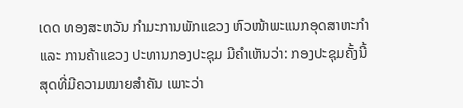ເດດ ທອງສະຫວັນ ກໍາມະການພັກແຂວງ ຫົວໜ້າພະແນກອຸດສາຫະກໍາ ແລະ ການຄ້າແຂວງ ປະທານກອງປະຊຸມ ມີຄໍາເຫັນວ່າ: ກອງປະຊຸມຄັ້ງນີ້ ສຸດທີ່ມີຄວາມໝາຍສໍາຄັນ ເພາະວ່າ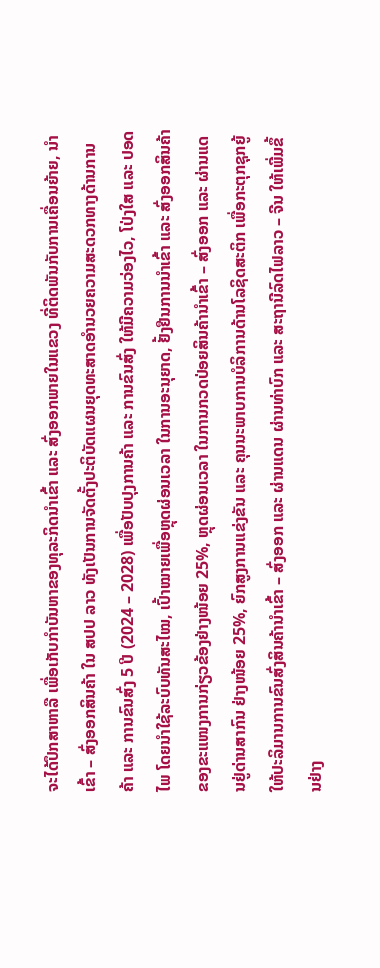ຈະໄດ້ປຶກສາຫາລື ເພື່ອເກັບກຳບັນຫາຂອງທຸລະກິດນໍາເຂົ້າ ແລະ ສົ່ງອອກພາຍໃນແຂວງ ທີ່ຕິດພັນກັບການເຄື່ອນຍ້າຍ, ນຳເຂົ້າ – ສົ່ງອອກສິນຄ້າ ໃນ ສປປ ລາວ ທັງເປັນການຈັດຕັ້ງປະຕິບັດແຜນຍຸດທະສາດອຳນວຍຄວາມສະດວກທາງດ້ານການຄ້າ ແລະ ການຂົນສົ່ງ 5 ປີ (2024 – 2028) ເພື່ອປັບປຸງການຄ້າ ແລະ ການຂົນສົ່ງ ໃຫ້ມີຄວາມວ່ອງໄວ, ໂປ່ງໃສ ແລະ ປອດໄພ ໂດຍນຳໃຊ້ລະບົບທັນສະໄໝ, ເປົ້າໝາຍເພື່ອຫຼຸດຜ່ອນເວລາ ໃນການອະນຸຍາດ, ຢັ້ງຢືນການນຳເຂົ້າ ແລະ ສົ່ງອອກສິນຄ້າ ຂອງຂະແໜງການກ່ຽວຂ້ອງຢ່າງໜ້ອຍ 25%, ຫຼຸດຜ່ອນເວລາ ໃນການກວດປ່ອຍສິນຄ້ານຳເຂົ້າ – ສົ່ງອອກ ແລະ ຜ່ານແດນຢູ່ດ່ານສາກົນ ຢ່າງໜ້ອຍ 25%, ຍົກສູງການແຂ່ງຂັນ ແລະ ຄຸນນະພາບການບໍລິການດ້ານໂລຊິດສະຕິກ ເພື່ອກະຕຸກຊຸກຍູ້ໃຫ້ປະລິມານການຂົນສົ່ງສິນຄ້ານຳເຂົ້າ – ສົ່ງອອກ ແລະ ຜ່ານແດນ ຜ່ານທ່າບົກ ແລະ ສະຖານີລົດໄຟລາວ – ຈີນ ໃຫ້ເພີ່ມຂຶ້ນຢ່າງ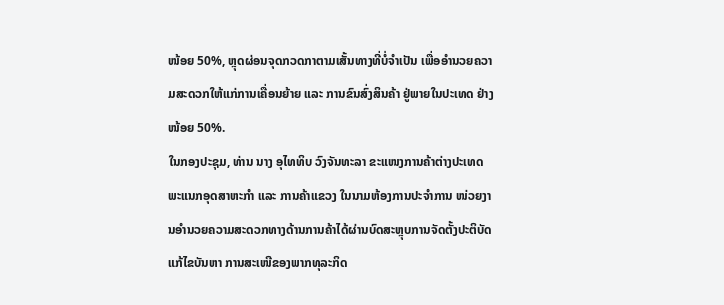ໜ້ອຍ 50%, ຫຼຸດຜ່ອນຈຸດກວດກາຕາມເສັ້ນທາງທີ່ບໍ່ຈຳເປັນ ເພື່ອອຳນວຍຄວາມສະດວກໃຫ້ແກ່ການເຄື່ອນຍ້າຍ ແລະ ການຂົນສົ່ງສິນຄ້າ ຢູ່ພາຍໃນປະເທດ ຢ່າງໜ້ອຍ 50%.
ໃນກອງປະຊຸມ, ທ່ານ ນາງ ອຸໄທທິບ ວົງຈັນທະລາ ຂະແໜງການຄ້າຕ່າງປະເທດ ພະແນກອຸດສາຫະກໍາ ແລະ ການຄ້າແຂວງ ໃນນາມຫ້ອງການປະຈໍາການ ໜ່ວຍງານອຳນວຍຄວາມສະດວກທາງດ້ານການຄ້າໄດ້ຜ່ານບົດສະຫຼຸບການຈັດຕັ້ງປະຕິບັດແກ້ໄຂບັນຫາ ການສະເໜີຂອງພາກທຸລະກິດ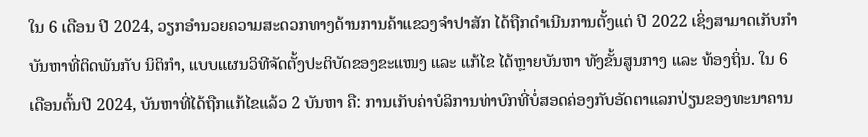ໃນ 6 ເດືອນ ປີ 2024, ວຽກອຳນວຍຄວາມສະດວກທາງດ້ານການຄ້າແຂວງຈຳປາສັກ ໄດ້ຖືກດຳເນີນການຕັ້ງແຕ່ ປີ 2022 ເຊິ່ງສາມາດເກັບກຳບັນຫາທີ່ຕິດພັນກັບ ນິຕິກຳ, ແບບແຜນວິທີຈັດຕັ້ງປະຕິບັດຂອງຂະແໜງ ແລະ ແກ້ໄຂ ໄດ້ຫຼາຍບັນຫາ ທັງຂັ້ນສູນກາງ ແລະ ທ້ອງຖິ່ນ. ໃນ 6 ເດືອນຕົ້ນປີ 2024, ບັນຫາທີ່ໄດ້ຖືກແກ້ໄຂແລ້ວ 2 ບັນຫາ ຄື: ການເກັບຄ່າບໍລິການທ່າບົກທີ່ບໍ່ສອດຄ່ອງກັບອັດຕາແລກປ່ຽນຂອງທະນາຄານ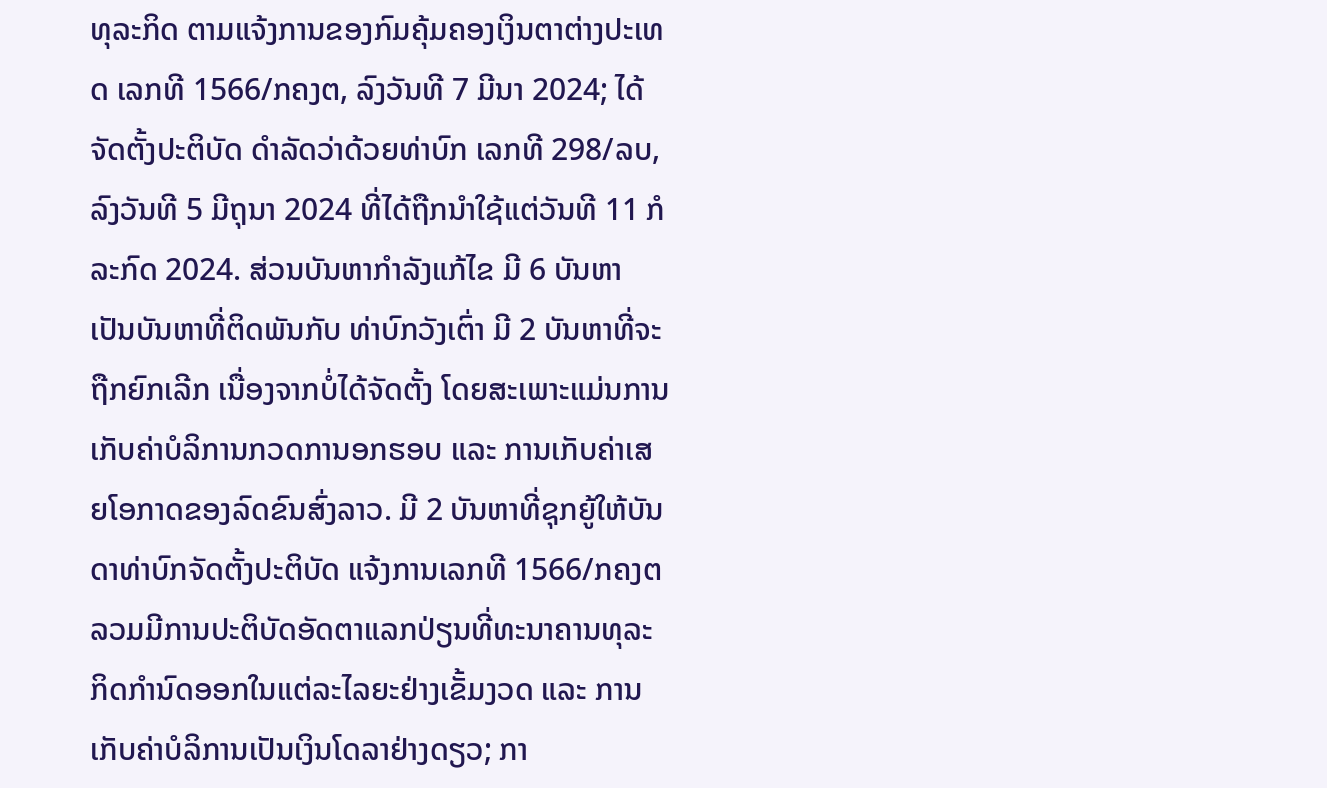ທຸລະກິດ ຕາມແຈ້ງການຂອງກົມຄຸ້ມຄອງເງິນຕາຕ່າງປະເທດ ເລກທີ 1566/ກຄງຕ, ລົງວັນທີ 7 ມີນາ 2024; ໄດ້ຈັດຕັ້ງປະຕິບັດ ດຳລັດວ່າດ້ວຍທ່າບົກ ເລກທີ 298/ລບ, ລົງວັນທີ 5 ມີຖຸນາ 2024 ທີ່ໄດ້ຖືກນຳໃຊ້ແຕ່ວັນທີ 11 ກໍລະກົດ 2024. ສ່ວນບັນຫາກຳລັງແກ້ໄຂ ມີ 6 ບັນຫາ ເປັນບັນຫາທີ່ຕິດພັນກັບ ທ່າບົກວັງເຕົ່າ ມີ 2 ບັນຫາທີ່ຈະຖືກຍົກເລີກ ເນື່ອງຈາກບໍ່ໄດ້ຈັດຕັ້ງ ໂດຍສະເພາະແມ່ນການເກັບຄ່າບໍລິການກວດການອກຮອບ ແລະ ການເກັບຄ່າເສຍໂອກາດຂອງລົດຂົນສົ່ງລາວ. ມີ 2 ບັນຫາທີ່ຊຸກຍູ້ໃຫ້ບັນດາທ່າບົກຈັດຕັ້ງປະຕິບັດ ແຈ້ງການເລກທີ 1566/ກຄງຕ ລວມມີການປະຕິບັດອັດຕາແລກປ່ຽນທີ່ທະນາຄານທຸລະກິດກຳນົດອອກໃນແຕ່ລະໄລຍະຢ່າງເຂັ້ມງວດ ແລະ ການເກັບຄ່າບໍລິການເປັນເງິນໂດລາຢ່າງດຽວ; ກາ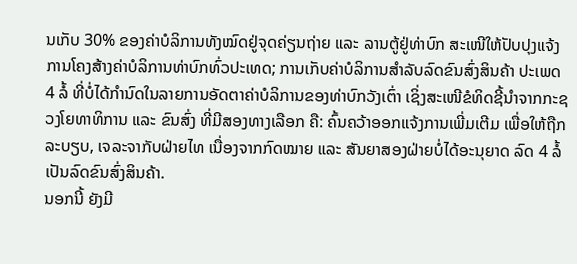ນເກັບ 30% ຂອງຄ່າບໍລິການທັງໝົດຢູ່ຈຸດຄ່ຽນຖ່າຍ ແລະ ລານຕູ້ຢູ່ທ່າບົກ ສະເໜີໃຫ້ປັບປຸງແຈ້ງການໂຄງສ້າງຄ່າບໍລິການທ່າບົກທົ່ວປະເທດ; ການເກັບຄ່າບໍລິການສຳລັບລົດຂົນສົ່ງສິນຄ້າ ປະເພດ 4 ລໍ້ ທີ່ບໍ່ໄດ້ກຳນົດໃນລາຍການອັດຕາຄ່າບໍລິການຂອງທ່າບົກວັງເຕົ່າ ເຊິ່ງສະເໜີຂໍທິດຊີ້ນຳຈາກກະຊວງໂຍທາທິການ ແລະ ຂົນສົ່ງ ທີ່ມີສອງທາງເລືອກ ຄື: ຄົ້ນຄວ້າອອກແຈ້ງການເພີ່ມເຕີມ ເພື່ອໃຫ້ຖືກລະບຽບ, ເຈລະຈາກັບຝ່າຍໄທ ເນື່ອງຈາກກົດໝາຍ ແລະ ສັນຍາສອງຝ່າຍບໍ່ໄດ້ອະນຸຍາດ ລົດ 4 ລໍ້ເປັນລົດຂົນສົ່ງສິນຄ້າ.
ນອກນີ້ ຍັງມີ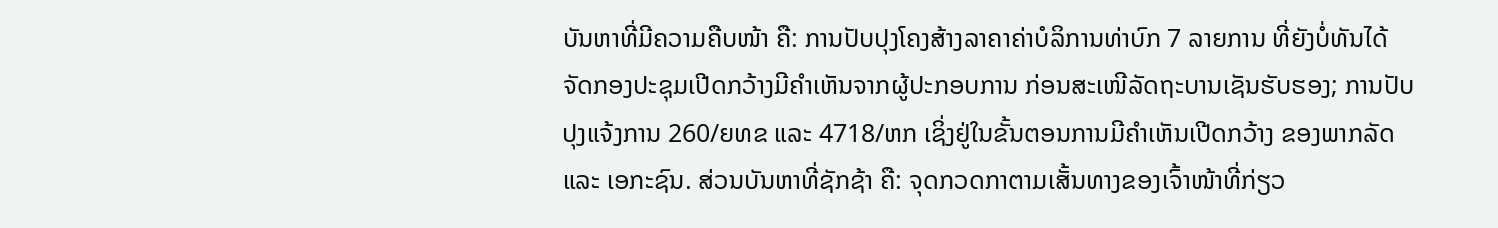ບັນຫາທີ່ມີຄວາມຄືບໜ້າ ຄື: ການປັບປຸງໂຄງສ້າງລາຄາຄ່າບໍລິການທ່າບົກ 7 ລາຍການ ທີ່ຍັງບ່ໍທັນໄດ້ຈັດກອງປະຊຸມເປີດກວ້າງມີຄຳເຫັນຈາກຜູ້ປະກອບການ ກ່ອນສະເໜີລັດຖະບານເຊັນຮັບຮອງ; ການປັບປຸງແຈ້ງການ 260/ຍທຂ ແລະ 4718/ຫກ ເຊິ່ງຢູ່ໃນຂັ້ນຕອນການມີຄຳເຫັນເປີດກວ້າງ ຂອງພາກລັດ ແລະ ເອກະຊົນ. ສ່ວນບັນຫາທີ່ຊັກຊ້າ ຄື: ຈຸດກວດກາຕາມເສັ້ນທາງຂອງເຈົ້າໜ້າທີ່ກ່ຽວ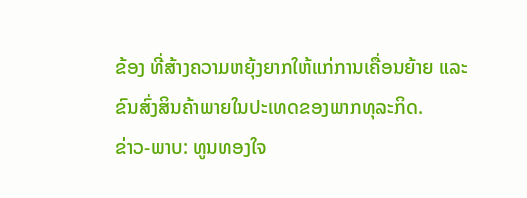ຂ້ອງ ທີ່ສ້າງຄວາມຫຍຸ້ງຍາກໃຫ້ແກ່ການເຄື່ອນຍ້າຍ ແລະ ຂົນສົ່ງສິນຄ້າພາຍໃນປະເທດຂອງພາກທຸລະກິດ.
ຂ່າວ-ພາບ: ທູນທອງໃຈ